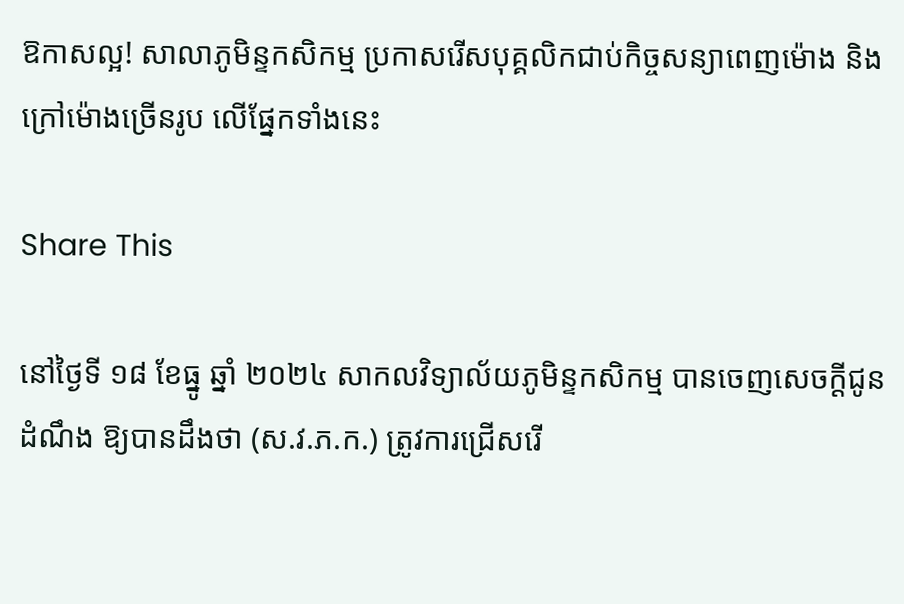ឱកាសល្អ! សាលាភូមិន្ទកសិកម្ម ប្រកាសរើសបុគ្គលិកជាប់កិច្ចសន្យាពេញម៉ោង និងក្រៅម៉ោងច្រើនរូប លើផ្នែកទាំងនេះ

Share This

នៅថ្ងៃទី ១៨ ខែធ្នូ ឆ្នាំ ២០២៤ សាកលវិទ្យាល័យភូមិន្ទកសិកម្ម បានចេញសេចក្ដីជូនដំណឹង ឱ្យបានដឹងថា (ស.វ.ភ.ក.) ត្រូវការជ្រើសរើ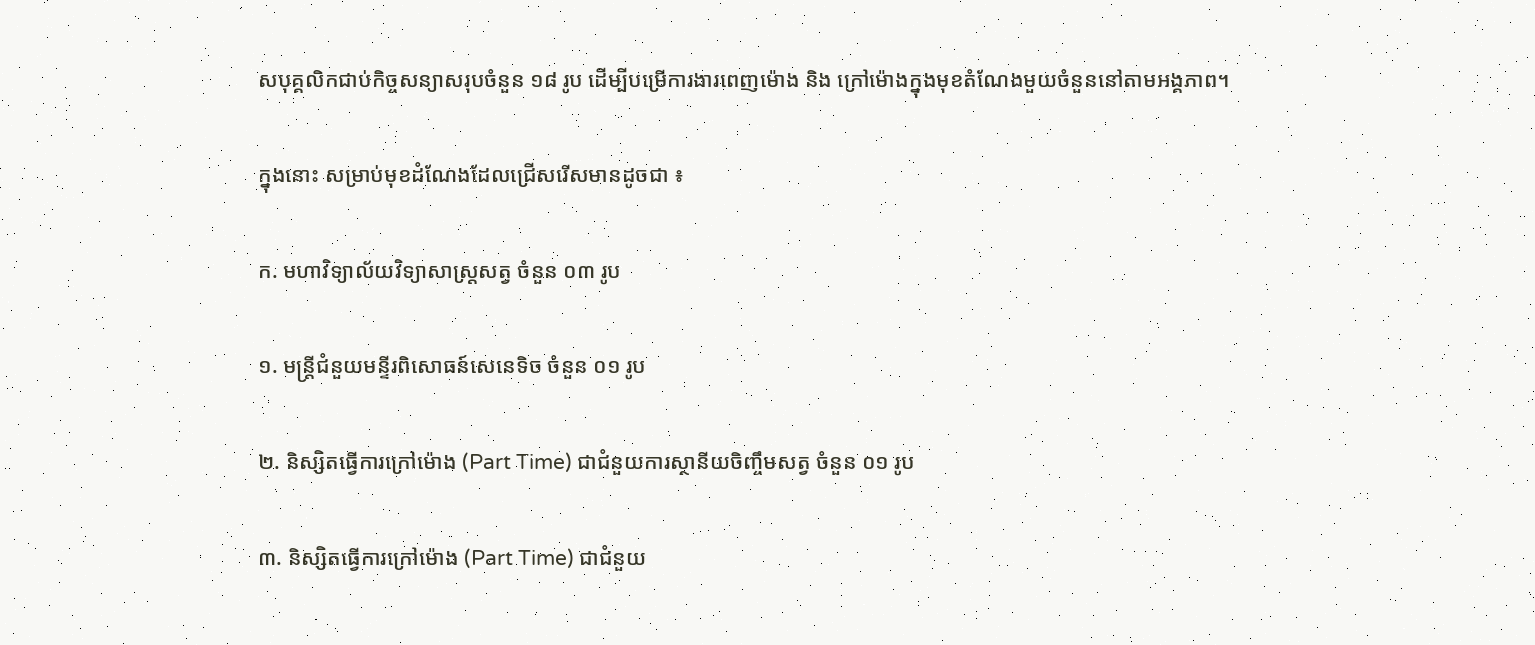សបុគ្គលិកជាប់កិច្ចសន្យាសរុបចំនួន ១៨ រូប ដើម្បីបម្រើការងារពេញម៉ោង និង ក្រៅម៉ោងក្នុងមុខតំណែងមួយចំនួននៅតាមអង្គភាព។

ក្នុងនោះ សម្រាប់មុខដំណែងដែលជ្រើសរើសមានដូចជា ៖

ក. មហាវិទ្យាល័យវិទ្យាសាស្រ្តសត្វ ចំនួន ០៣ រូប

១. មន្ត្រីជំនួយមន្ទីរពិសោធន៍សេនេទិច ចំនួន ០១ រូប

២. និស្សិតធ្វើការក្រៅម៉ោង (Part Time) ជាជំនួយការស្ថានីយចិញ្ចឹមសត្វ ចំនួន ០១ រូប

៣. និស្សិតធ្វើការក្រៅម៉ោង (Part Time) ជាជំនួយ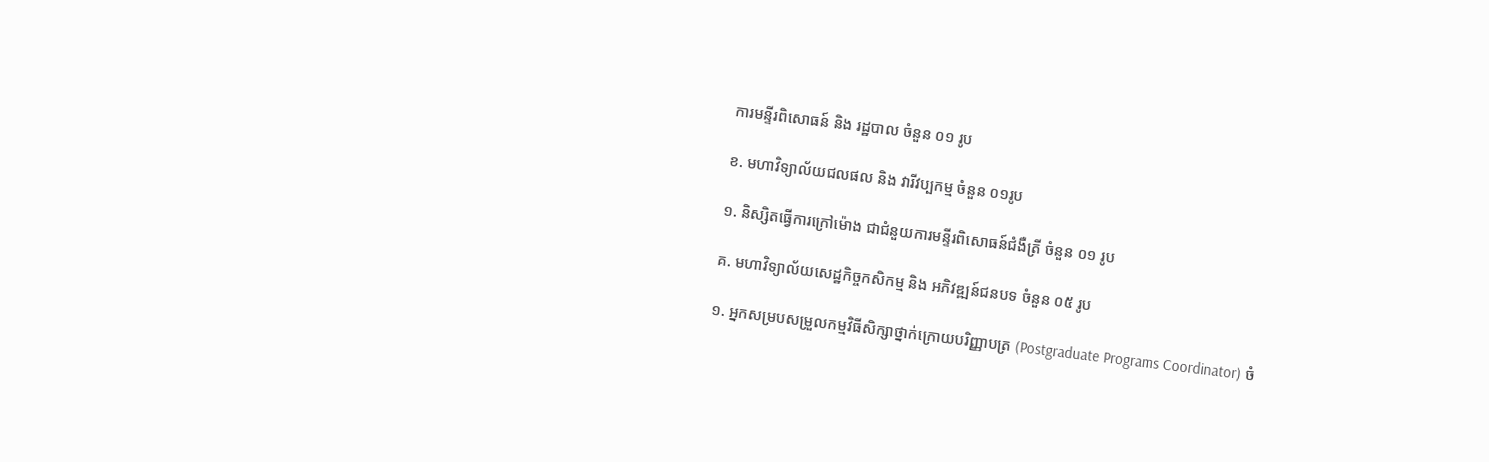ការមន្ទីរពិសោធន៍ និង រដ្ឋបាល ចំនួន ០១ រូប

ខ. មហាវិទ្យាល័យជលផល និង វារីវប្បកម្ម ចំនួន ០១រូប

១. និស្សិតធ្វើការក្រៅម៉ោង ជាជំនួយការមន្ទីរពិសោធន៍ជំងឺត្រី ចំនួន ០១ រូប

គ. មហាវិទ្យាល័យសេដ្ឋកិច្ចកសិកម្ម និង អភិវឌ្ឍន៍ជនបទ ចំនួន ០៥ រូប

១. អ្នកសម្របសម្រួលកម្មវិធីសិក្សាថ្នាក់ក្រោយបរិញ្ញាបត្រ (Postgraduate Programs Coordinator) ចំ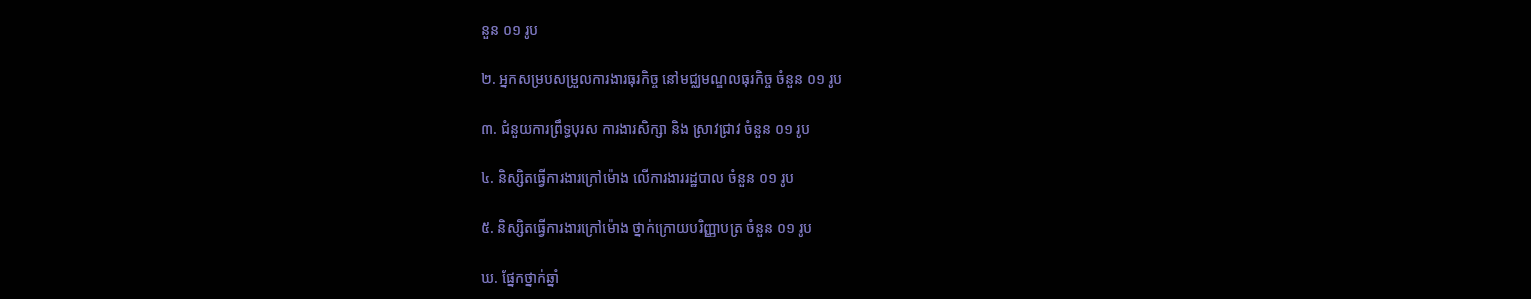នួន ០១ រូប

២. អ្នកសម្របសម្រួលការងារធុរកិច្ច នៅមជ្ឈមណ្ឌលធុរកិច្ច ចំនួន ០១ រូប

៣. ជំនួយការព្រឹទ្ធបុរស ការងារសិក្សា និង ស្រាវជ្រាវ ចំនួន ០១ រូប

៤. និស្សិតធ្វើការងារក្រៅម៉ោង លើការងាររដ្ឋបាល ចំនួន ០១ រូប

៥. និស្សិតធ្វើការងារក្រៅម៉ោង ថ្នាក់ក្រោយបរិញ្ញាបត្រ ចំនួន ០១ រូប

ឃ. ផ្នែកថ្នាក់ឆ្នាំ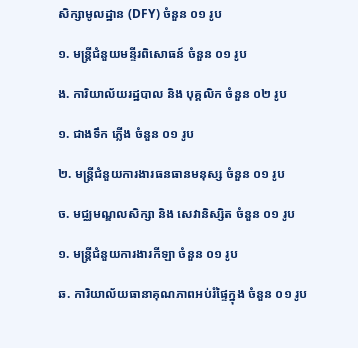សិក្សាមូលដ្ឋាន (DFY) ចំនួន ០១ រូប

១. មន្ត្រីជំនួយមន្ទីរពិសោធន៍ ចំនួន ០១ រូប

ង. ការិយាល័យរដ្ឋបាល និង បុគ្គលិក ចំនួន ០២ រូប

១. ជាងទឹក ភ្លើង ចំនួន ០១ រូប

២. មន្ត្រីជំនួយការងារធនធានមនុស្ស ចំនួន ០១ រូប

ច. មជ្ឈមណ្ឌលសិក្សា និង សេវានិស្សិត ចំនួន ០១ រូប

១. មន្ត្រីជំនួយការងារកីឡា ចំនួន ០១ រូប

ឆ. ការិយាល័យធានាគុណភាពអប់រំផ្ទៃក្នុង ចំនួន ០១ រូប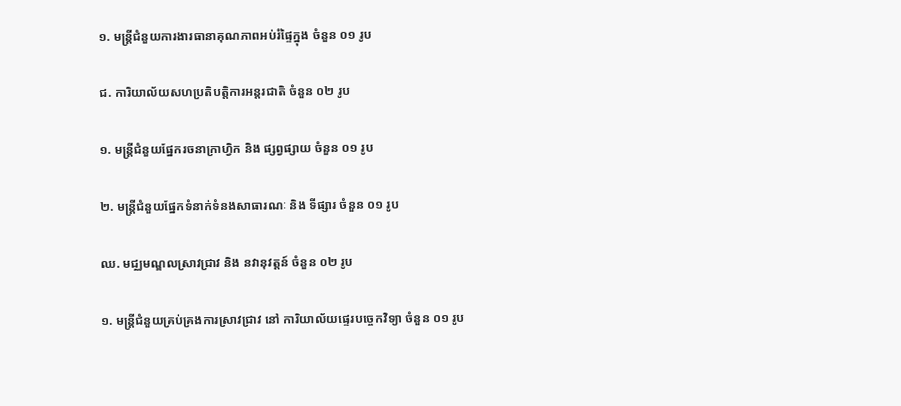១. មន្ត្រីជំនួយការងារធានាគុណភាពអប់រំផ្ទៃក្នុង ចំនួន ០១ រូប

ជ. ការិយាល័យសហប្រតិបត្តិការអន្តរជាតិ ចំនួន ០២ រូប

១. មន្ត្រីជំនួយផ្នែករចនាក្រាហ្វិក និង ផ្សព្វផ្សាយ ចំនួន ០១ រូប

២. មន្ត្រីជំនួយផ្នែកទំនាក់ទំនងសាធារណៈ និង ទីផ្សារ ចំនួន ០១ រូប

ឈ. មជ្ឈមណ្ឌលស្រាវជ្រាវ និង នវានុវត្តន៍ ចំនួន ០២ រូប

១. មន្ត្រីជំនួយគ្រប់គ្រងការស្រាវជ្រាវ នៅ ការិយាល័យផ្ទេរបច្ចេកវិទ្យា ចំនួន ០១ រូប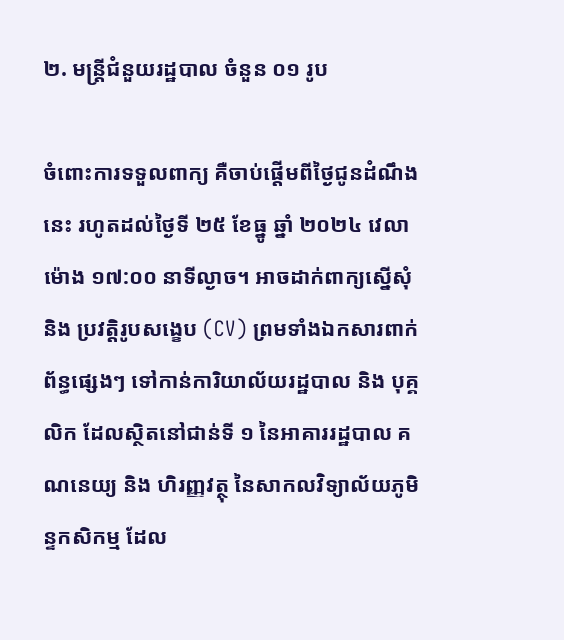២. មន្ត្រីជំនួយរដ្ឋបាល ចំនួន ០១ រូប

ចំពោះការទទួលពាក្យ គឺចាប់ផ្តើមពីថ្ងៃជូនដំណឹងនេះ រហូតដល់ថ្ងៃទី ២៥ ខែធ្នូ ឆ្នាំ ២០២៤ វេលាម៉ោង ១៧:០០ នាទីល្ងាច។ អាចដាក់ពាក្យស្នើសុំ និង ប្រវត្តិរូបសង្ខេប (CV) ព្រមទាំងឯកសារពាក់ព័ន្ធផ្សេងៗ ទៅកាន់ការិយាល័យរដ្ឋបាល និង បុគ្គលិក ដែលស្ថិតនៅជាន់ទី ១ នៃអាគាររដ្ឋបាល គណនេយ្យ និង ហិរញ្ញវត្ថុ នៃសាកលវិទ្យាល័យភូមិន្ទកសិកម្ម ដែល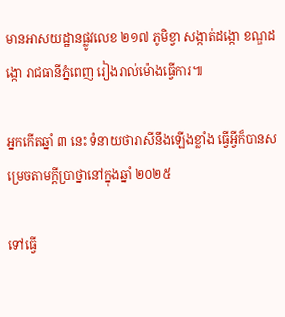មានអាសយដ្ឋានផ្លូវលេខ ២១៧ ភូមិខ្វា សង្កាត់ដង្កោ ខណ្ឌដង្កោ រាជធានីភ្នំពេញ រៀងរាល់ម៉ោងធ្វើការ៕

អ្នកកើតឆ្នាំ ៣ នេះ ទំនាយថារាសីនឹងឡើងខ្លាំង ធ្វើអ្វីក៏បានសម្រេចតាមក្ដីប្រាថ្នានៅក្នុងឆ្នាំ ២០២៥

ទៅធ្វើ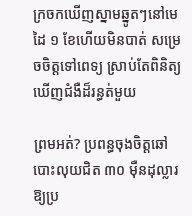ក្រចកឃើញស្នាមឆ្នូតៗនៅមេដៃ ១ ខែហើយមិនបាត់ សម្រេចចិត្តទៅពេទ្យ ស្រាប់តែពិនិត្យឃើញជំងឺដ៏រន្ធត់មួយ

ព្រមអត់? ប្រពន្ធចុងចិត្តឆៅបោះលុយជិត ៣០ ម៉ឺនដុល្លារឱ្យប្រ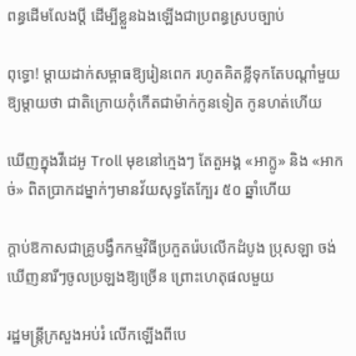ពន្ធដើមលែងប្តី ដើម្បីខ្លួនឯងឡើងជាប្រពន្ធស្របច្បាប់

ពុទ្ធោ! ម្ដាយដាក់សម្ពាធឱ្យរៀនពេក រហូតគិតខ្លីទុកតែបណ្ដាំមួយឱ្យម្តាយថា ជាតិក្រោយកុំកើតជាម៉ាក់កូនទៀត កូនហត់ហើយ

ឃើញក្នុងវីដេអូ Troll មុខនៅក្មេងៗ តែតួអង្គ «អាក្លូ» និង «អាកច់» ពិតប្រាកដម្នាក់ៗមានវ័យសុទ្ធតែក្បែរ ៥០ ឆ្នាំហើយ

ក្ដាប់ឱកាសជាគ្រូបង្វឹកកម្មវិធីប្រកួតរ៉េបលើកដំបូង ប្រុសឡា ចង់ឃើញនារីៗចូលប្រឡងឱ្យច្រើន ព្រោះហេតុផលមួយ

រដ្ឋមន្ត្រីក្រសួងអប់រំ លើកឡើងពីបេ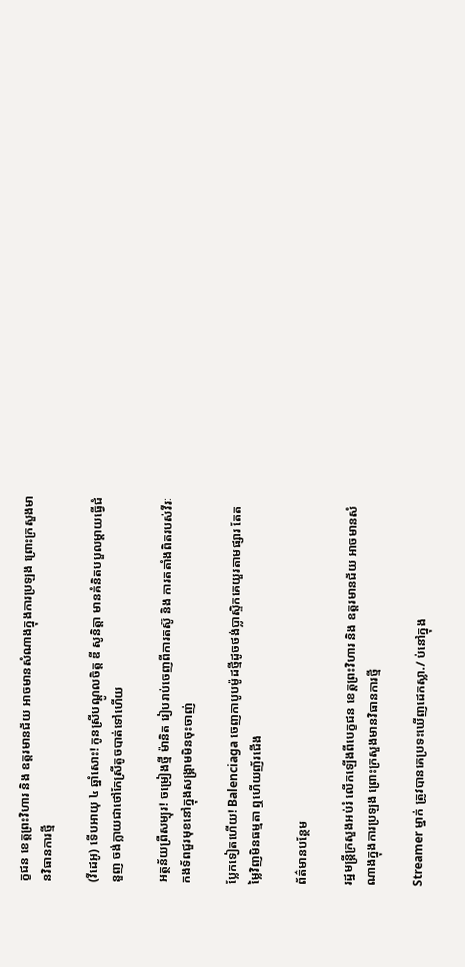ក្ខជន ខេត្តព្រះវិហារ និង ឧត្តរមានជ័យ អាចមានសំណាងក្នុងការប្រឡង ព្រោះក្រសួងមានវិធានការថ្មី

(វីដេអូ) ទើបអាយុ ៤ ឆ្នាំសោះ! កូនស្រីបណ្ដូលចិត្ត ឌី សូនិត្តា មានគំនិតបបួលម្ដាយធ្វើជំនួញ ចង់ក្លាយជាថៅកែស្រីតូចបាត់ទៅហើយ

អត្ថន័យព្រឺសម្បុរ! ចម្រៀងថ្មី ម៉ានិត រៀបរាប់ចេញពីការតស៊ូ និង ការតតាំងពិតរបស់វីរៈកងទ័ពជួរមុខនៅក្នុងសង្រ្គាមមិនចុះចាញ់

ប្លែកទៀតហើយ! Balenciaga ចេញកាបូបម៉ូដថ្មីដូចថង់ប្លាស្ទិកគេយួរតាមផ្សារ តែតម្លៃវិញមិនធម្មតា ឮហើយញ័រជើង

ព័ត៌មានបន្ថែម

រដ្ឋមន្ត្រីក្រសួងអប់រំ លើកឡើងពីបេក្ខជន ខេត្តព្រះវិហារ និង ឧត្តរមានជ័យ អាចមានសំណាងក្នុងការប្រឡង ព្រោះក្រសួងមានវិធានការថ្មី

Streamer ម្នាក់ ត្រូវបានគេប្រទះឃើញដេកស្លា./ ប់នៅក្នុង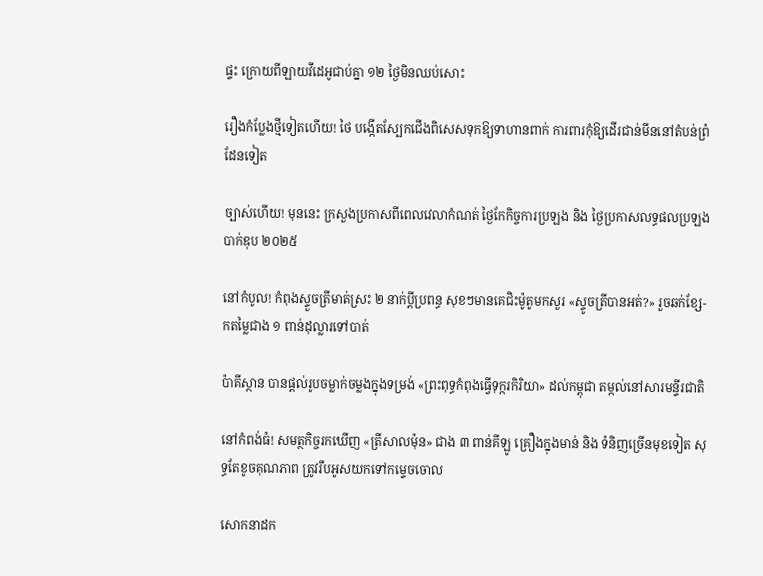ផ្ទះ ក្រោយពីឡាយវីដេអូជាប់គ្នា ១២ ថ្ងៃមិនឈប់សោះ

រឿងកំប្លែងថ្មីទៀតហើយ! ថៃ បង្កើតស្បែកជើងពិសេសទុកឱ្យទាហានពាក់ ការពារកុំឱ្យដើរជាន់មីននៅតំបន់ព្រំដែនទៀត

ច្បាស់ហើយ! មុននេះ ក្រសួងប្រកាសពីពេលវេលាកំណត់ ថ្ងៃកែកិច្ចការប្រឡង និង ថ្ងៃប្រកាសលទ្ធផលប្រឡងបាក់ឌុប ២០២៥

នៅកំបូល! កំពុងស្ទួចត្រីមាត់ស្រះ ២ នាក់ប្ដីប្រពន្ធ សុខៗមានគេជិះម៉ូតូមកសួរ «ស្ទូចត្រីបានអត់?» រួចឆក់ខ្សែ-កតម្លៃជាង ១ ពាន់ដុល្លារទៅបាត់

ប៉ាគីស្ថាន បានផ្តល់រូបចម្លាក់ចម្លងក្នុងទម្រង់ «ព្រះពុទ្ធកំពុងធ្វើទុក្ករកិរិយា» ដល់កម្ពុជា តម្កល់នៅសារមន្ទីរជាតិ

នៅកំពង់ធំ! សមត្ថកិច្ចរកឃើញ «ត្រីសាលម៉ុន» ជាង ៣ ពាន់គីឡូ គ្រឿងក្នុងមាន់ និង ទំនិញច្រើនមុខទៀត សុទ្ធតែខូចគុណភាព ត្រូវរឹបអូសយកទៅកម្ទេចចោល

សោកនាដក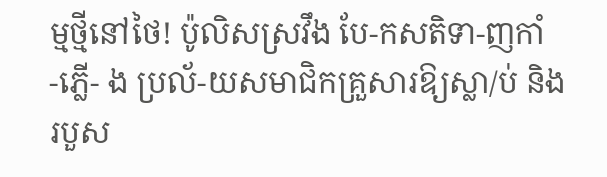ម្មថ្មីនៅថៃ! ប៉ូលិសស្រវឹង បែ-កសតិទា-ញកាំ -ភ្លើ- ង ប្រល័-យសមាជិកគ្រួសារឱ្យស្លា/ប់ និង របួស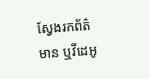ស្វែងរកព័ត៌មាន ឬវីដេអូ